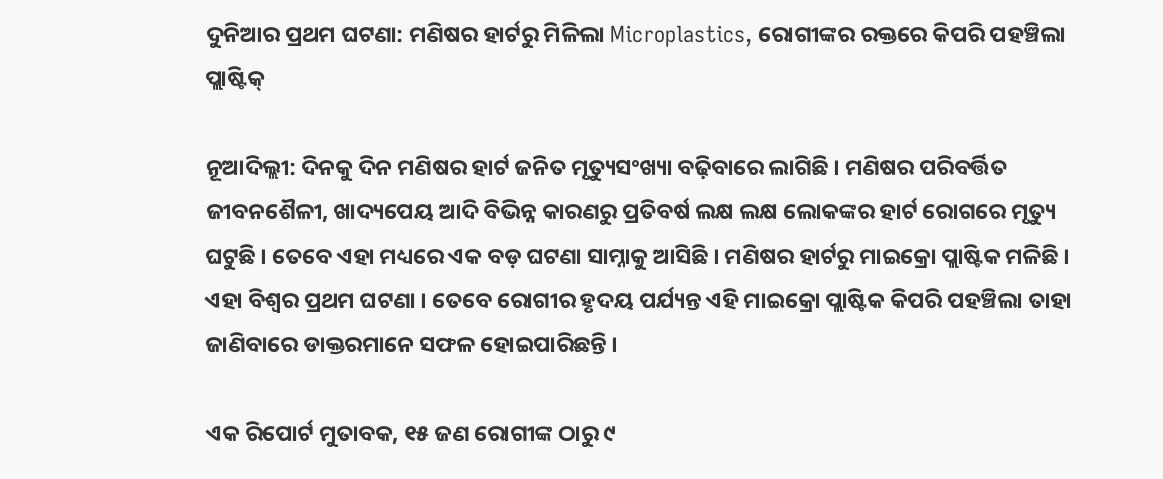ଦୁନିଆର ପ୍ରଥମ ଘଟଣା: ମଣିଷର ହାର୍ଟରୁ ମିଳିଲା Microplastics, ରୋଗୀଙ୍କର ରକ୍ତରେ କିପରି ପହଞ୍ଚିଲା ପ୍ଲାଷ୍ଟିକ୍

ନୂଆଦିଲ୍ଲୀ: ଦିନକୁ ଦିନ ମଣିଷର ହାର୍ଟ ଜନିତ ମୃତ୍ୟୁସଂଖ୍ୟା ବଢ଼ିବାରେ ଲାଗିଛି । ମଣିଷର ପରିବର୍ତ୍ତିତ ଜୀବନଶୈଳୀ, ଖାଦ୍ୟପେୟ ଆଦି ବିଭିନ୍ନ କାରଣରୁ ପ୍ରତିବର୍ଷ ଲକ୍ଷ ଲକ୍ଷ ଲୋକଙ୍କର ହାର୍ଟ ରୋଗରେ ମୃତ୍ୟୁ ଘଟୁଛି । ତେବେ ଏହା ମଧ୍ୟରେ ଏକ ବଡ଼ ଘଟଣା ସାମ୍ନାକୁ ଆସିଛି । ମଣିଷର ହାର୍ଟରୁ ମାଇକ୍ରୋ ପ୍ଲାଷ୍ଟିକ ମଳିଛି । ଏହା ବିଶ୍ୱର ପ୍ରଥମ ଘଟଣା । ତେବେ ରୋଗୀର ହୃଦୟ ପର୍ଯ୍ୟନ୍ତ ଏହି ମାଇକ୍ରୋ ପ୍ଲାଷ୍ଟିକ କିପରି ପହଞ୍ଚିଲା ତାହା ଜାଣିବାରେ ଡାକ୍ତରମାନେ ସଫଳ ହୋଇପାରିଛନ୍ତି ।

ଏକ ରିପୋର୍ଟ ମୁତାବକ, ୧୫ ଜଣ ରୋଗୀଙ୍କ ଠାରୁ ୯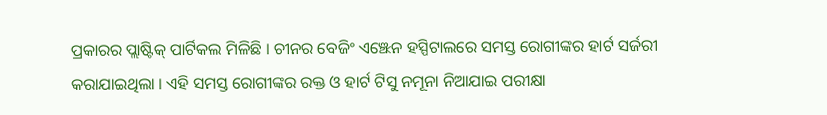ପ୍ରକାରର ପ୍ଲାଷ୍ଟିକ୍ ପାର୍ଟିକଲ ମିଳିଛି । ଚୀନର ବେଜିଂ ଏଞ୍ଝେନ ହସ୍ପିଟାଲରେ ସମସ୍ତ ରୋଗୀଙ୍କର ହାର୍ଟ ସର୍ଜରୀ କରାଯାଇଥିଲା । ଏହି ସମସ୍ତ ରୋଗୀଙ୍କର ରକ୍ତ ଓ ହାର୍ଟ ଟିସୁ ନମୂନା ନିଆଯାଇ ପରୀକ୍ଷା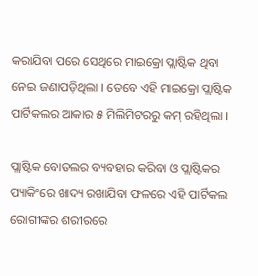କରାଯିବା ପରେ ସେଥିରେ ମାଇକ୍ରୋ ପ୍ଲାଷ୍ଟିକ ଥିବା ନେଇ ଜଣାପଡ଼ିଥିଲା । ତେବେ ଏହି ମାଇକ୍ରୋ ପ୍ଲାଷ୍ଟିକ ପାର୍ଟିକଲର ଆକାର ୫ ମିଲିମିଟରରୁ କମ୍ ରହିଥିଲା ।

ପ୍ଲାଷ୍ଟିକ ବୋତଲର ବ୍ୟବହାର କରିବା ଓ ପ୍ଲାଷ୍ଟିକର ପ୍ୟାକିଂରେ ଖାଦ୍ୟ ରଖାଯିବା ଫଳରେ ଏହି ପାର୍ଟିକଲ ରୋଗୀଙ୍କର ଶରୀରରେ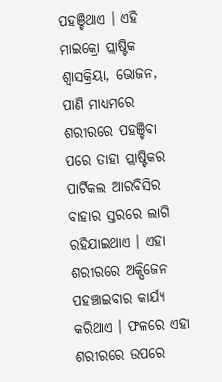ପହଞ୍ଚିଥାଏ । ଏହି ମାଇକ୍ରୋ ପ୍ଲାଷ୍ଟିକ ଶ୍ୱାସକ୍ରିୟା, ଭୋଜନ, ପାଣି ମାଧ୍ୟମରେ ଶରୀରରେ ପହଞ୍ଚିବା ପରେ ତାହା ପ୍ଲାଷ୍ଟିକର ପାର୍ଟିକଲ ଆରବିସିର ବାହାର ସ୍ତରରେ ଲାଗି ରହିଯାଇଥାଏ । ଏହା ଶରୀରରେ ଅକ୍ସିଜେନ ପହଞ୍ଚାଇବାର କାର୍ଯ୍ୟ କରିଥାଏ । ଫଳରେ ଏହା ଶରୀରରେ ଉପରେ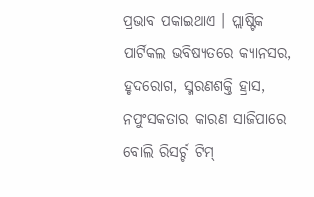ପ୍ରଭାବ ପକାଇଥାଏ । ପ୍ଲାଷ୍ଟିକ ପାର୍ଟିକଲ ଭବିଷ୍ୟତରେ କ୍ୟାନସର, ହୃଦରୋଗ, ସ୍ମରଣଶକ୍ତି ହ୍ରାସ, ନପୁଂସକତାର କାରଣ ସାଜିପାରେ ବୋଲି ରିସର୍ଚ୍ଚ ଟିମ୍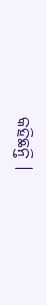କହିଛନ୍ତି ।